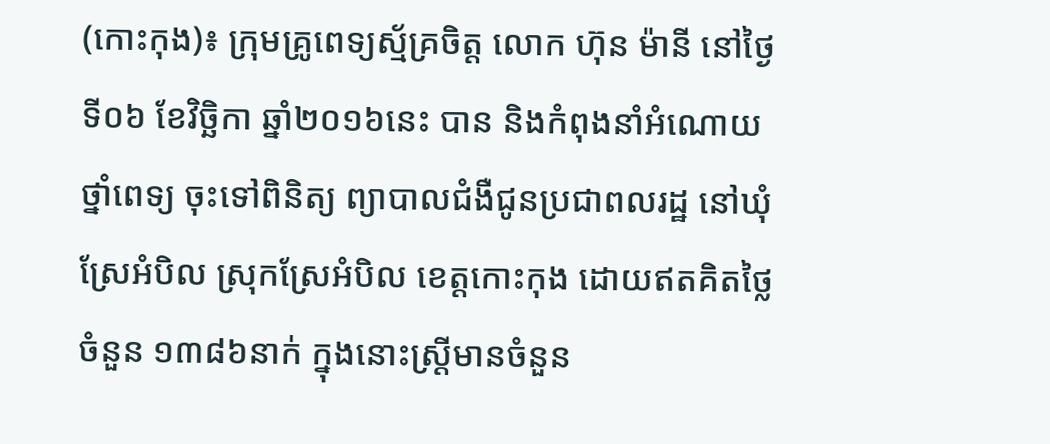(កោះកុង)៖ ក្រុមគ្រូពេទ្យស្ម័គ្រចិត្ត លោក ហ៊ុន ម៉ានី នៅថ្ងៃទី០៦ ខែវិច្ឆិកា ឆ្នាំ២០១៦នេះ បាន និងកំពុងនាំអំណោយថ្នាំពេទ្យ ចុះទៅពិនិត្យ ព្យាបាលជំងឺជូនប្រជាពលរដ្ឋ នៅឃុំស្រែអំបិល ស្រុកស្រែអំបិល ខេត្តកោះកុង ដោយឥតគិតថ្លៃចំនួន ១៣៨៦នាក់ ក្នុងនោះស្រ្តីមានចំនួន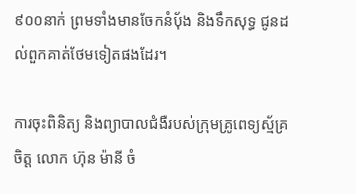៩០០នាក់ ព្រមទាំងមានចែកនំបុ័ង និងទឹកសុទ្ធ ជូនដល់ពួកគាត់ថែមទៀតផងដែរ។

ការចុះពិនិត្យ និងព្យាបាលជំងឺរបស់ក្រុមគ្រូពេទ្យស្ម័គ្រចិត្ត លោក ហ៊ុន ម៉ានី ចំ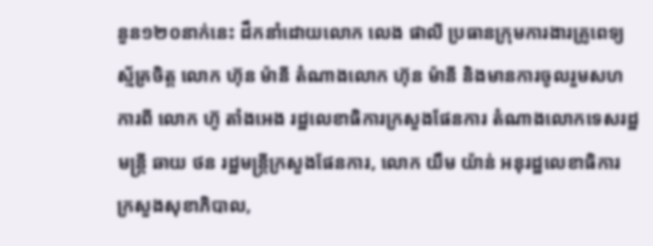នួន១២០នាក់នេះ ដឹកនាំដោយលោក លេង ផាលី ប្រធានក្រុមការងារគ្រូពេទ្យស្ម័គ្រចិត្ត លោក ហ៊ុន ម៉ានី តំណាងលោក ហ៊ុន ម៉ានី និងមានការចូលរួមសហការពី លោក ហ៊ូ តាំងអេង រដ្ឋលេខាធិការក្រសួងផែនការ តំណាងលោកទេសរដ្ឋមន្ត្រី ឆាយ ថន រដ្ឋមន្ត្រីក្រសួងផែនការ, លោក យឹម យ៉ាន់ អនុរដ្ឋលេខាធិការ ក្រសួងសុខាភិបាល,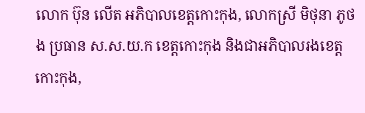លោក ប៊ុន លើត អភិបាលខេត្តកោះកុង, លោកស្រី មិថុនា ភូថង ប្រធាន ស.ស.យ.ក ខេត្តកោះកុង និងជាអភិបាលរងខេត្តកោះកុង,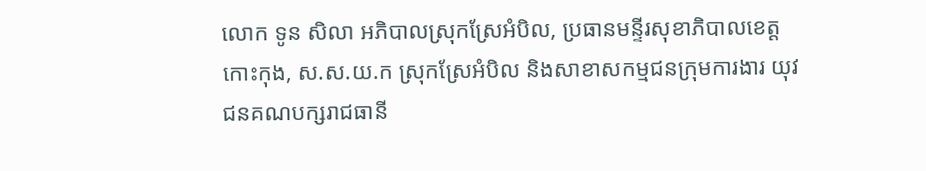លោក ទូន សិលា អភិបាលស្រុកស្រែអំបិល, ប្រធានមន្ទីរសុខាភិបាលខេត្តកោះកុង, ស.ស.យ.ក ស្រុកស្រែអំបិល និងសាខាសកម្មជនក្រុមការងារ យុវជនគណបក្សរាជធានី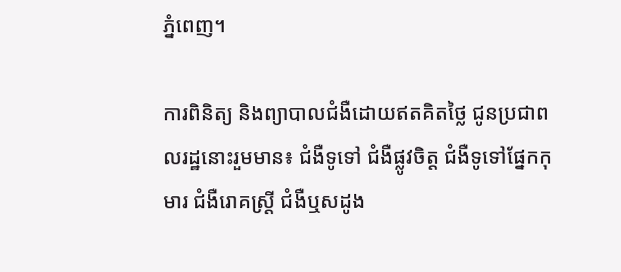ភ្នំពេញ។

ការពិនិត្យ និងព្យាបាលជំងឺដោយឥតគិតថ្លៃ ជូនប្រជាពលរដ្ឋនោះរួមមាន៖ ជំងឺទូទៅ ជំងឺផ្លូវចិត្ត ជំងឺទូទៅផ្នែកកុមារ ជំងឺរោគស្ត្រី ជំងឺឬសដូង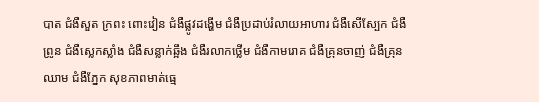បាត ជំងឺសួត ក្រពះ ពោះវៀន ជំងឺផ្លូវដង្ហើម ជំងឺប្រដាប់រំលាយអាហារ ជំងឺសើស្បែក ជំងឺព្រូន ជំងឺស្លេកស្លាំង ជំងឺសន្លាក់ឆ្អឹង ជំងឺរលាកថ្លើម ជំងឺកាមរោគ ជំងឺគ្រុនចាញ់ ជំងឺគ្រុនឈាម ជំងឺភ្នែក សុខភាពមាត់ធ្មេ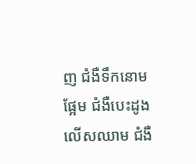ញ ជំងឺទឹកនោមផ្អែម ជំងឺបេះដូង លើសឈាម ជំងឺ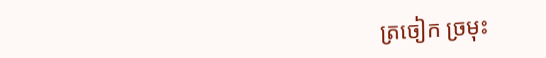ត្រចៀក ច្រមុះ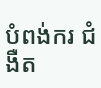បំពង់ករ ជំងឺត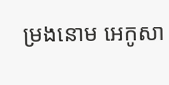ម្រងនោម អេកូសា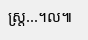ស្ត្រ...។ល៕